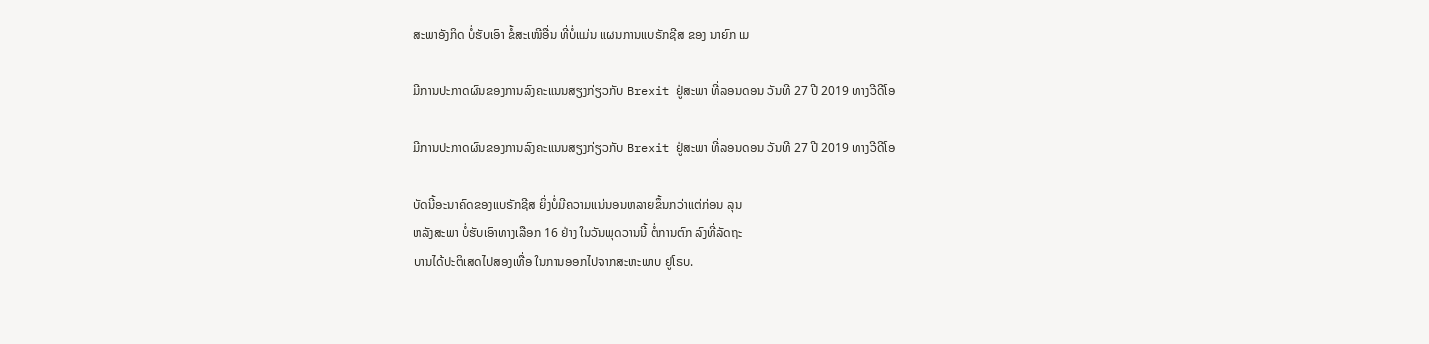ສະພາອັງກິດ ບໍ່ຮັບເອົາ ຂໍ້ສະເໜີອື່ນ ທີ່ບໍ່ແມ່ນ ແຜນການແບຣັກຊີສ ຂອງ ນາຍົກ ເມ

ມີການປະກາດຜົນຂອງການລົງຄະແນນສຽງກ່ຽວກັບ Brexit ຢູ່ສະພາ ທີ່ລອນດອນ ວັນທີ 27 ປີ 2019 ທາງວີດີໂອ

ມີການປະກາດຜົນຂອງການລົງຄະແນນສຽງກ່ຽວກັບ Brexit ຢູ່ສະພາ ທີ່ລອນດອນ ວັນທີ 27 ປີ 2019 ທາງວີດີໂອ

ບັດນີ້ອະນາຄົດຂອງແບຣັກຊີສ ຍິ່ງບໍ່ມີຄວາມແນ່ນອນຫລາຍຂຶ້ນກວ່າແຕ່ກ່ອນ ລຸນ
ຫລັງສະພາ ບໍ່ຮັບເອົາທາງເລືອກ 16 ຢ່າງ ໃນວັນພຸດວານນີ້ ຕໍ່ການຕົກ ລົງທີ່ລັດຖະ
ບານໄດ້ປະຕິເສດໄປສອງເທື່ອ ໃນການອອກໄປຈາກສະຫະພາບ ຢູໂຣບ.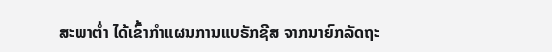ສະພາຕໍ່າ ໄດ້ເຂົ້າກຳແຜນການແບຣັກຊີສ ຈາກນາຍົກລັດຖະ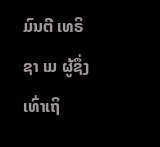ມົນຕີ ເທຣິຊາ ເມ ຜູ້ຊຶ່ງ ເທົ່າເຖິ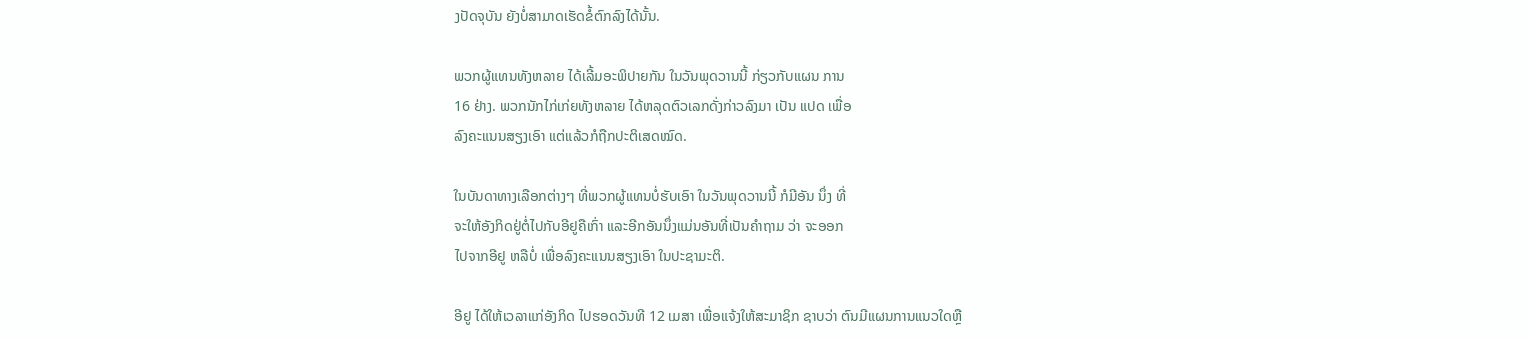ງປັດຈຸບັນ ຍັງບໍ່ສາມາດເຮັດຂໍ້ຕົກລົງໄດ້ນັ້ນ.

ພວກຜູ້ແທນທັງຫລາຍ ໄດ້ເລີ້ມອະພິປາຍກັນ ໃນວັນພຸດວານນີ້ ກ່ຽວກັບແຜນ ການ
16 ຢ່າງ. ພວກນັກໄກ່ເກ່ຍທັງຫລາຍ ໄດ້ຫລຸດຕົວເລກດັ່ງກ່າວລົງມາ ເປັນ ແປດ ເພື່ອ
ລົງຄະແນນສຽງເອົາ ແຕ່ແລ້ວກໍຖືກປະຕິເສດໝົດ.

ໃນບັນດາທາງເລືອກຕ່າງໆ ທີ່ພວກຜູ້ແທນບໍ່ຮັບເອົາ ໃນວັນພຸດວານນີ້ ກໍມີອັນ ນຶ່ງ ທີ່
ຈະໃຫ້ອັງກິດຢູ່ຕໍ່ໄປກັບອີຢູຄືເກົ່າ ແລະອີກອັນນຶ່ງແມ່ນອັນທີ່ເປັນຄຳຖາມ ວ່າ ຈະອອກ
ໄປຈາກອີຢູ ຫລືບໍ່ ເພື່ອລົງຄະແນນສຽງເອົາ ໃນປະຊາມະຕິ.

ອີຢູ ໄດ້ໃຫ້ເວລາແກ່ອັງກິດ ໄປຮອດວັນທີ 12 ເມສາ ເພື່ອແຈ້ງໃຫ້ສະມາຊິກ ຊາບວ່າ ຕົນມີແຜນການແນວໃດຫຼື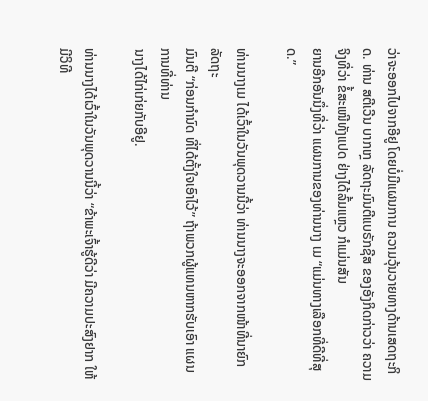ວ່າຈະອອກໄປຈາກອີຢູ ໂດຍບໍ່ມີແຜນການ ຄວາມວຸ້ນວາຍທາງດ້ານເສດຖະກິດ. ທ່ານ ສຕີເວີນ ບາກເກຼ ລັດຖະມົນຕີແບຣັກຊີສ ຂອງອັງກິດກ່າວວ່າ ຄວາມຈິງທີ່ວ່າ ຂໍ້ສະເໜີທັງແປດ ຢ່າງໄດ້ລົ້ມແຫຼວ ກໍແມ່ນສັນ
ຍານອີກອັນນຶ່ງທີ່ວ່າ ແຜນການຂອງທ່ານນາງ ເມ “ແມ່ນທາງເລືອກທີ່ດີທີ່ສຸດ.”

ທ່ານນາງເມ ໄດ້ເວົ້າໃນວັນພຸດວານນີ້ວ່າ ທ່ານນາງຈະອອກຈາກໜ້າທີ່ນາຍົກ ລັດຖະ
ມົນຕີ “ກ່ອນກຳນົດ ທີ່ໄດ້ຕັ້ງໃຈເອົາໄວ້” ຖ້າພວກຜູ້ແທນຫາກຮັບເອົາ ແຜນການທີ່ທ່ານ
ນາງໄດ້ໄກ່ເກ່ຍກັບອີຢູ.

ທ່ານນາງໄດ້ເວົ້າໃນວັນພຸດວານນີ້ວ່າ “ຂ້າພະເຈົ້າຮູ້ດີວ່າ ມີຄວາມປະສົງຢາກ ໃຫ້ມີວິທີ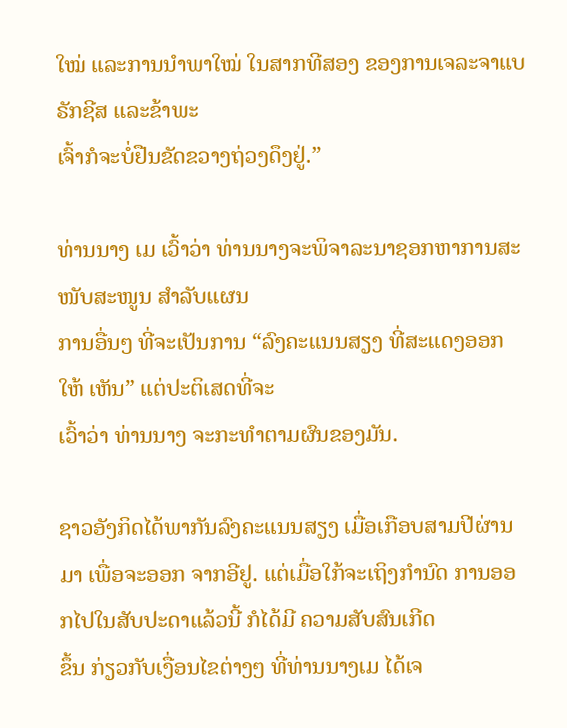ໃໝ່ ແລະການນຳພາໃໝ່ ໃນສາກທີສອງ ຂອງການເຈລະຈາແບຣັກຊີສ ແລະຂ້າພະ
ເຈົ້າກໍຈະບໍ່ຢືນຂັດຂວາງຖ່ວງດຶງຢູ່.”

ທ່ານນາງ ເມ ເວົ້າວ່າ ທ່ານນາງຈະພິຈາລະນາຊອກຫາການສະໜັບສະໜູນ ສຳລັບແຜນ
ການອື່ນໆ ທີ່ຈະເປັນການ “ລົງຄະແນນສຽງ ທີ່ສະແດງອອກໃຫ້ ເຫັນ” ແຕ່ປະຕິເສດທີ່ຈະ
ເວົ້າວ່າ ທ່ານນາງ ຈະກະທຳຕາມຜົນຂອງມັນ.

ຊາວອັງກິດໄດ້ພາກັນລົງຄະແນນສຽງ ເມື່ອເກືອບສາມປີຜ່ານມາ ເພື່ອຈະອອກ ຈາກອີຢູ. ແຕ່ເມື່ອໃກ້ຈະເຖິງກຳນົດ ການອອກໄປໃນສັບປະດາແລ້ວນີ້ ກໍໄດ້ມີ ຄວາມສັບສົນເກີດ
ຂຶ້ນ ກ່ຽວກັບເງື່ອນໄຂຕ່າງໆ ທີ່ທ່ານນາງເມ ໄດ້ເຈ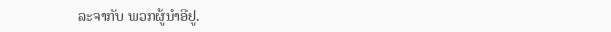ລະຈາກັບ ພວກຜູ້ນຳອີຢູ.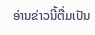ອ່ານຂ່າວນີ້ຕື່ມເປັນ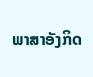ພາສາອັງກິດ